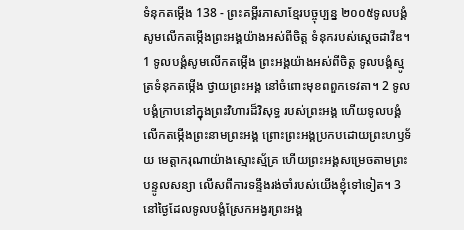ទំនុកតម្កើង 138 - ព្រះគម្ពីរភាសាខ្មែរបច្ចុប្បន្ន ២០០៥ទូលបង្គំសូមលើកតម្កើងព្រះអង្គយ៉ាងអស់ពីចិត្ត ទំនុករបស់ស្ដេចដាវីឌ។ 1 ទូលបង្គំសូមលើកតម្កើង ព្រះអង្គយ៉ាងអស់ពីចិត្ត ទូលបង្គំស្មូត្រទំនុកតម្កើង ថ្វាយព្រះអង្គ នៅចំពោះមុខពពួកទេវតា។ 2 ទូលបង្គំក្រាបនៅក្នុងព្រះវិហារដ៏វិសុទ្ធ របស់ព្រះអង្គ ហើយទូលបង្គំលើកតម្កើងព្រះនាមព្រះអង្គ ព្រោះព្រះអង្គប្រកបដោយព្រះហឫទ័យ មេត្តាករុណាយ៉ាងស្មោះស្ម័គ្រ ហើយព្រះអង្គសម្រេចតាមព្រះបន្ទូលសន្យា លើសពីការទន្ទឹងរង់ចាំរបស់យើងខ្ញុំទៅទៀត។ 3 នៅថ្ងៃដែលទូលបង្គំស្រែកអង្វរព្រះអង្គ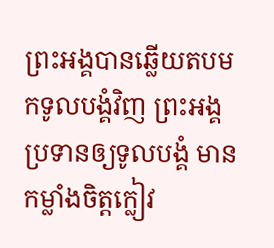ព្រះអង្គបានឆ្លើយតបមកទូលបង្គំវិញ ព្រះអង្គប្រទានឲ្យទូលបង្គំ មានកម្លាំងចិត្តក្លៀវ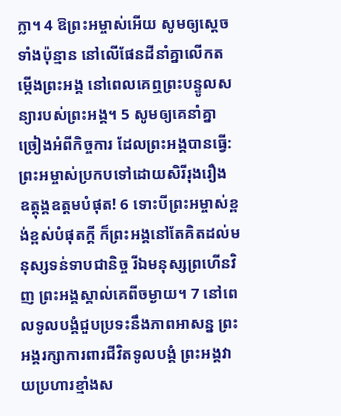ក្លា។ 4 ឱព្រះអម្ចាស់អើយ សូមឲ្យស្ដេចទាំងប៉ុន្មាន នៅលើផែនដីនាំគ្នាលើកតម្កើងព្រះអង្គ នៅពេលគេឮព្រះបន្ទូលសន្យារបស់ព្រះអង្គ។ 5 សូមឲ្យគេនាំគ្នាច្រៀងអំពីកិច្ចការ ដែលព្រះអង្គបានធ្វើ: ព្រះអម្ចាស់ប្រកបទៅដោយសិរីរុងរឿង ឧត្ដុង្គឧត្ដមបំផុត! 6 ទោះបីព្រះអម្ចាស់ខ្ពង់ខ្ពស់បំផុតក្ដី ក៏ព្រះអង្គនៅតែគិតដល់មនុស្សទន់ទាបជានិច្ច រីឯមនុស្សព្រហើនវិញ ព្រះអង្គស្គាល់គេពីចម្ងាយ។ 7 នៅពេលទូលបង្គំជួបប្រទះនឹងភាពអាសន្ន ព្រះអង្គរក្សាការពារជីវិតទូលបង្គំ ព្រះអង្គវាយប្រហារខ្មាំងស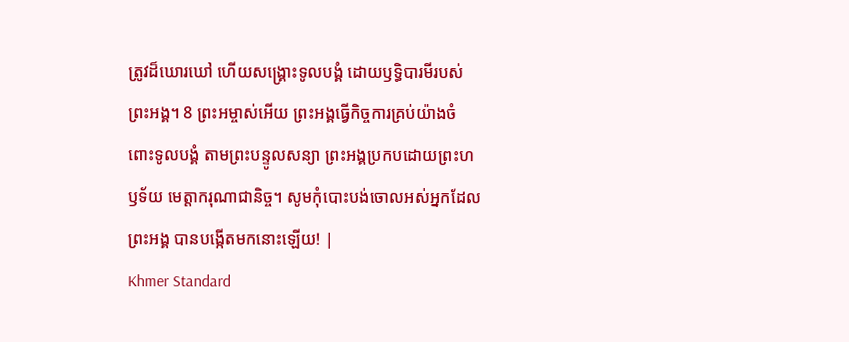ត្រូវដ៏ឃោរឃៅ ហើយសង្គ្រោះទូលបង្គំ ដោយឫទ្ធិបារមីរបស់ព្រះអង្គ។ 8 ព្រះអម្ចាស់អើយ ព្រះអង្គធ្វើកិច្ចការគ្រប់យ៉ាងចំពោះទូលបង្គំ តាមព្រះបន្ទូលសន្យា ព្រះអង្គប្រកបដោយព្រះហឫទ័យ មេត្តាករុណាជានិច្ច។ សូមកុំបោះបង់ចោលអស់អ្នកដែលព្រះអង្គ បានបង្កើតមកនោះឡើយ! |
Khmer Standard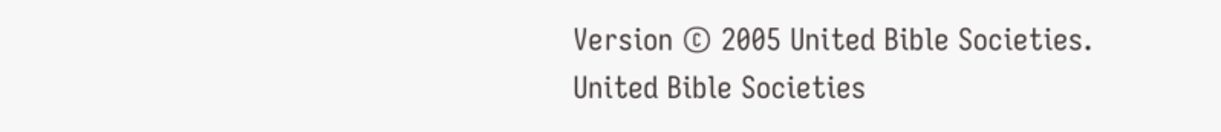Version © 2005 United Bible Societies.
United Bible Societies